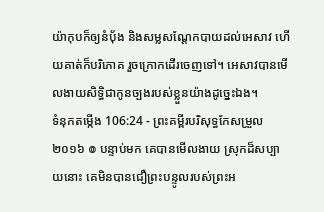យ៉ាកុបក៏ឲ្យនំបុ័ង និងសម្លសណ្តែកបាយដល់អេសាវ ហើយគាត់ក៏បរិភោគ រួចក្រោកដើរចេញទៅ។ អេសាវបានមើលងាយសិទ្ធិជាកូនច្បងរបស់ខ្លួនយ៉ាងដូច្នេះឯង។
ទំនុកតម្កើង 106:24 - ព្រះគម្ពីរបរិសុទ្ធកែសម្រួល ២០១៦ ៙ បន្ទាប់មក គេបានមើលងាយ ស្រុកដ៏សប្បាយនោះ គេមិនបានជឿព្រះបន្ទូលរបស់ព្រះអ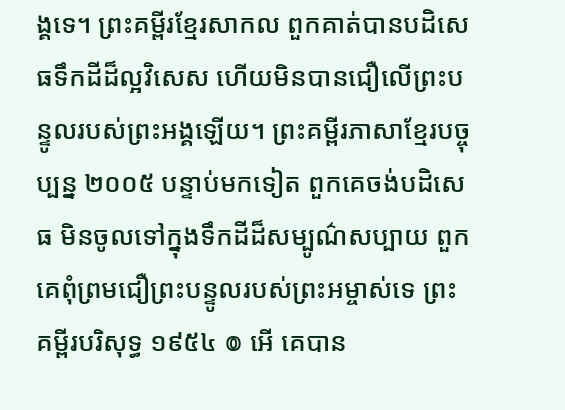ង្គទេ។ ព្រះគម្ពីរខ្មែរសាកល ពួកគាត់បានបដិសេធទឹកដីដ៏ល្អវិសេស ហើយមិនបានជឿលើព្រះបន្ទូលរបស់ព្រះអង្គឡើយ។ ព្រះគម្ពីរភាសាខ្មែរបច្ចុប្បន្ន ២០០៥ បន្ទាប់មកទៀត ពួកគេចង់បដិសេធ មិនចូលទៅក្នុងទឹកដីដ៏សម្បូណ៌សប្បាយ ពួកគេពុំព្រមជឿព្រះបន្ទូលរបស់ព្រះអម្ចាស់ទេ ព្រះគម្ពីរបរិសុទ្ធ ១៩៥៤ ៙ អើ គេបាន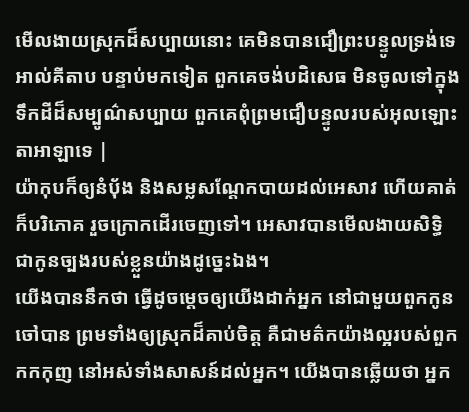មើលងាយស្រុកដ៏សប្បាយនោះ គេមិនបានជឿព្រះបន្ទូលទ្រង់ទេ អាល់គីតាប បន្ទាប់មកទៀត ពួកគេចង់បដិសេធ មិនចូលទៅក្នុងទឹកដីដ៏សម្បូណ៌សប្បាយ ពួកគេពុំព្រមជឿបន្ទូលរបស់អុលឡោះតាអាឡាទេ |
យ៉ាកុបក៏ឲ្យនំបុ័ង និងសម្លសណ្តែកបាយដល់អេសាវ ហើយគាត់ក៏បរិភោគ រួចក្រោកដើរចេញទៅ។ អេសាវបានមើលងាយសិទ្ធិជាកូនច្បងរបស់ខ្លួនយ៉ាងដូច្នេះឯង។
យើងបាននឹកថា ធ្វើដូចម្តេចឲ្យយើងដាក់អ្នក នៅជាមួយពួកកូនចៅបាន ព្រមទាំងឲ្យស្រុកដ៏គាប់ចិត្ត គឺជាមត៌កយ៉ាងល្អរបស់ពួកកកកុញ នៅអស់ទាំងសាសន៍ដល់អ្នក។ យើងបានឆ្លើយថា អ្នក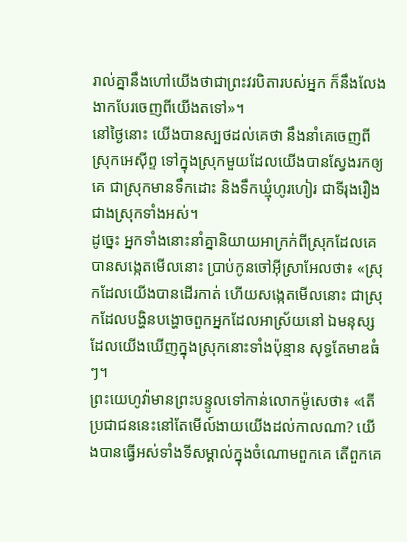រាល់គ្នានឹងហៅយើងថាជាព្រះវរបិតារបស់អ្នក ក៏នឹងលែងងាកបែរចេញពីយើងតទៅ»។
នៅថ្ងៃនោះ យើងបានស្បថដល់គេថា នឹងនាំគេចេញពីស្រុកអេស៊ីព្ទ ទៅក្នុងស្រុកមួយដែលយើងបានស្វែងរកឲ្យគេ ជាស្រុកមានទឹកដោះ និងទឹកឃ្មុំហូរហៀរ ជាទីរុងរឿងជាងស្រុកទាំងអស់។
ដូច្នេះ អ្នកទាំងនោះនាំគ្នានិយាយអាក្រក់ពីស្រុកដែលគេបានសង្កេតមើលនោះ ប្រាប់កូនចៅអ៊ីស្រាអែលថា៖ «ស្រុកដែលយើងបានដើរកាត់ ហើយសង្កេតមើលនោះ ជាស្រុកដែលបង្ហិនបង្ហោចពួកអ្នកដែលអាស្រ័យនៅ ឯមនុស្សដែលយើងឃើញក្នុងស្រុកនោះទាំងប៉ុន្មាន សុទ្ធតែមាឌធំៗ។
ព្រះយេហូវ៉ាមានព្រះបន្ទូលទៅកាន់លោកម៉ូសេថា៖ «តើប្រជាជននេះនៅតែមើល៍ងាយយើងដល់កាលណា? យើងបានធ្វើអស់ទាំងទីសម្គាល់ក្នុងចំណោមពួកគេ តើពួកគេ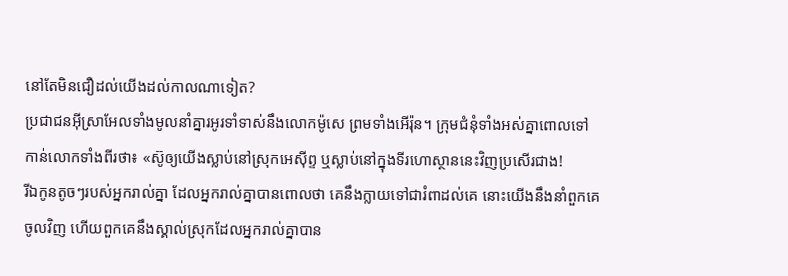នៅតែមិនជឿដល់យើងដល់កាលណាទៀត?
ប្រជាជនអ៊ីស្រាអែលទាំងមូលនាំគ្នារអូរទាំទាស់នឹងលោកម៉ូសេ ព្រមទាំងអើរ៉ុន។ ក្រុមជំនុំទាំងអស់គ្នាពោលទៅកាន់លោកទាំងពីរថា៖ «ស៊ូឲ្យយើងស្លាប់នៅស្រុកអេស៊ីព្ទ ឬស្លាប់នៅក្នុងទីរហោស្ថាននេះវិញប្រសើរជាង!
រីឯកូនតូចៗរបស់អ្នករាល់គ្នា ដែលអ្នករាល់គ្នាបានពោលថា គេនឹងក្លាយទៅជារំពាដល់គេ នោះយើងនឹងនាំពួកគេចូលវិញ ហើយពួកគេនឹងស្គាល់ស្រុកដែលអ្នករាល់គ្នាបាន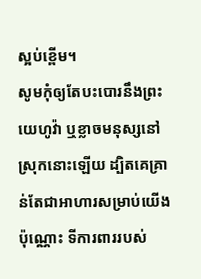ស្អប់ខ្ពើម។
សូមកុំឲ្យតែបះបោរនឹងព្រះយេហូវ៉ា ឬខ្លាចមនុស្សនៅស្រុកនោះឡើយ ដ្បិតគេគ្រាន់តែជាអាហារសម្រាប់យើងប៉ុណ្ណោះ ទីការពាររបស់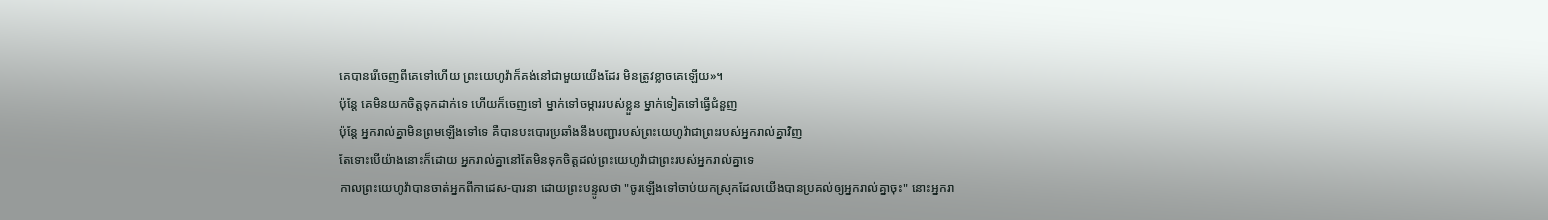គេបានរើចេញពីគេទៅហើយ ព្រះយេហូវ៉ាក៏គង់នៅជាមួយយើងដែរ មិនត្រូវខ្លាចគេឡើយ»។
ប៉ុន្តែ គេមិនយកចិត្តទុកដាក់ទេ ហើយក៏ចេញទៅ ម្នាក់ទៅចម្ការរបស់ខ្លួន ម្នាក់ទៀតទៅធ្វើជំនួញ
ប៉ុន្តែ អ្នករាល់គ្នាមិនព្រមឡើងទៅទេ គឺបានបះបោរប្រឆាំងនឹងបញ្ជារបស់ព្រះយេហូវ៉ាជាព្រះរបស់អ្នករាល់គ្នាវិញ
តែទោះបើយ៉ាងនោះក៏ដោយ អ្នករាល់គ្នានៅតែមិនទុកចិត្តដល់ព្រះយេហូវ៉ាជាព្រះរបស់អ្នករាល់គ្នាទេ
កាលព្រះយេហូវ៉ាបានចាត់អ្នកពីកាដេស-បារនា ដោយព្រះបន្ទូលថា "ចូរឡើងទៅចាប់យកស្រុកដែលយើងបានប្រគល់ឲ្យអ្នករាល់គ្នាចុះ" នោះអ្នករា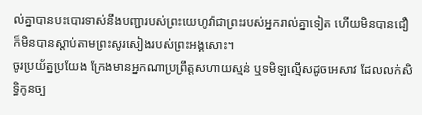ល់គ្នាបានបះបោរទាស់នឹងបញ្ជារបស់ព្រះយេហូវ៉ាជាព្រះរបស់អ្នករាល់គ្នាទៀត ហើយមិនបានជឿ ក៏មិនបានស្តាប់តាមព្រះសូរសៀងរបស់ព្រះអង្គសោះ។
ចូរប្រយ័ត្នប្រយែង ក្រែងមានអ្នកណាប្រព្រឹត្តសហាយស្មន់ ឬទមិឡល្មើសដូចអេសាវ ដែលលក់សិទ្ធិកូនច្ប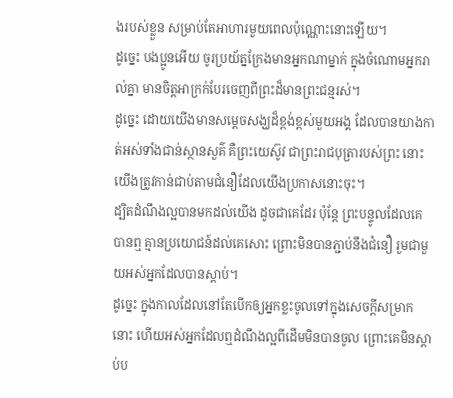ងរបស់ខ្លួន សម្រាប់តែអាហារមួយពេលប៉ុណ្ណោះនោះឡើយ។
ដូច្នេះ បងប្អូនអើយ ចូរប្រយ័ត្នក្រែងមានអ្នកណាម្នាក់ ក្នុងចំណោមអ្នករាល់គ្នា មានចិត្តអាក្រក់បែរចេញពីព្រះដ៏មានព្រះជន្មរស់។
ដូច្នេះ ដោយយើងមានសម្តេចសង្ឃដ៏ខ្ពង់ខ្ពស់មួយអង្គ ដែលបានយាងកាត់អស់ទាំងជាន់ស្ថានសួគ៌ គឺព្រះយេស៊ូវ ជាព្រះរាជបុត្រារបស់ព្រះ នោះយើងត្រូវកាន់ជាប់តាមជំនឿដែលយើងប្រកាសនោះចុះ។
ដ្បិតដំណឹងល្អបានមកដល់យើង ដូចជាគេដែរ ប៉ុន្តែ ព្រះបន្ទូលដែលគេបានឮ គ្មានប្រយោជន៍ដល់គេសោះ ព្រោះមិនបានភ្ជាប់នឹងជំនឿ រួមជាមួយអស់អ្នកដែលបានស្ដាប់។
ដូច្នេះ ក្នុងកាលដែលនៅតែបើកឲ្យអ្នកខ្លះចូលទៅក្នុងសេចក្ដីសម្រាកនោះ ហើយអស់អ្នកដែលឮដំណឹងល្អពីដើមមិនបានចូល ព្រោះគេមិនស្ដាប់ប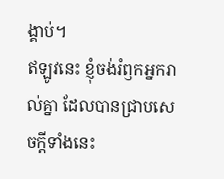ង្គាប់។
ឥឡូវនេះ ខ្ញុំចង់រំឭកអ្នករាល់គ្នា ដែលបានជ្រាបសេចក្ដីទាំងនេះ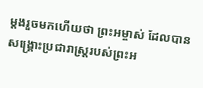ម្ដងរួចមកហើយថា ព្រះអម្ចាស់ ដែលបានសង្គ្រោះប្រជារាស្ត្ររបស់ព្រះអ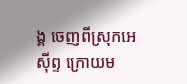ង្គ ចេញពីស្រុកអេស៊ីព្ទ ក្រោយម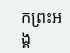កព្រះអង្គ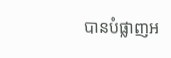បានបំផ្លាញអ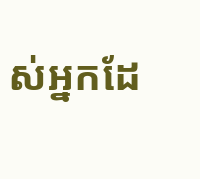ស់អ្នកដែ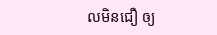លមិនជឿ ឲ្យ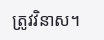ត្រូវវិនាស។